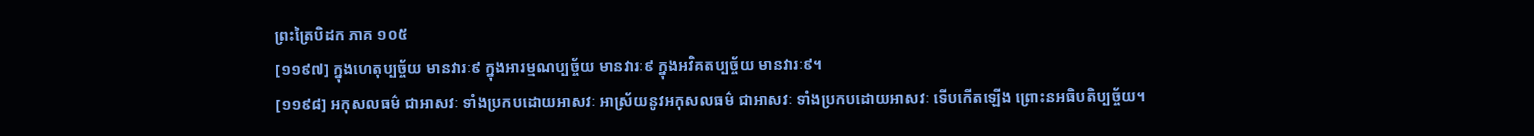ព្រះត្រៃបិដក ភាគ ១០៥
[១១៩៧] ក្នុងហេតុប្បច្ច័យ មានវារៈ៩ ក្នុងអារម្មណប្បច្ច័យ មានវារៈ៩ ក្នុងអវិគតប្បច្ច័យ មានវារៈ៩។
[១១៩៨] អកុសលធម៌ ជាអាសវៈ ទាំងប្រកបដោយអាសវៈ អាស្រ័យនូវអកុសលធម៌ ជាអាសវៈ ទាំងប្រកបដោយអាសវៈ ទើបកើតឡើង ព្រោះនអធិបតិប្បច្ច័យ។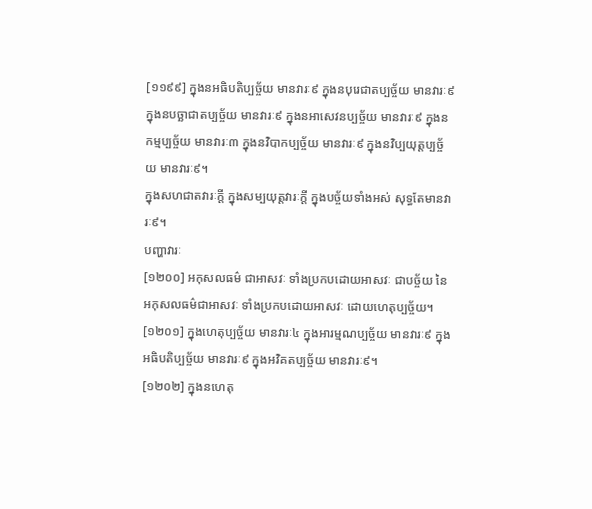[១១៩៩] ក្នុងនអធិបតិប្បច្ច័យ មានវារៈ៩ ក្នុងនបុរេជាតប្បច្ច័យ មានវារៈ៩ ក្នុងនបច្ឆាជាតប្បច្ច័យ មានវារៈ៩ ក្នុងនអាសេវនប្បច្ច័យ មានវារៈ៩ ក្នុងនកម្មប្បច្ច័យ មានវារៈ៣ ក្នុងនវិបាកប្បច្ច័យ មានវារៈ៩ ក្នុងនវិប្បយុត្តប្បច្ច័យ មានវារៈ៩។
ក្នុងសហជាតវារៈក្តី ក្នុងសម្បយុត្តវារៈក្តី ក្នុងបច្ច័យទាំងអស់ សុទ្ធតែមានវារៈ៩។
បញ្ហាវារៈ
[១២០០] អកុសលធម៌ ជាអាសវៈ ទាំងប្រកបដោយអាសវៈ ជាបច្ច័យ នៃអកុសលធម៌ជាអាសវៈ ទាំងប្រកបដោយអាសវៈ ដោយហេតុប្បច្ច័យ។
[១២០១] ក្នុងហេតុប្បច្ច័យ មានវារៈ៤ ក្នុងអារម្មណប្បច្ច័យ មានវារៈ៩ ក្នុងអធិបតិប្បច្ច័យ មានវារៈ៩ ក្នុងអវិគតប្បច្ច័យ មានវារៈ៩។
[១២០២] ក្នុងនហេតុ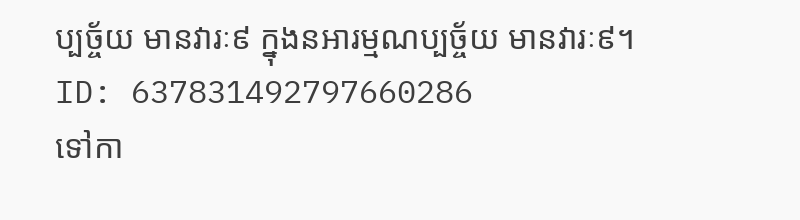ប្បច្ច័យ មានវារៈ៩ ក្នុងនអារម្មណប្បច្ច័យ មានវារៈ៩។
ID: 637831492797660286
ទៅកា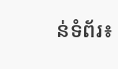ន់ទំព័រ៖